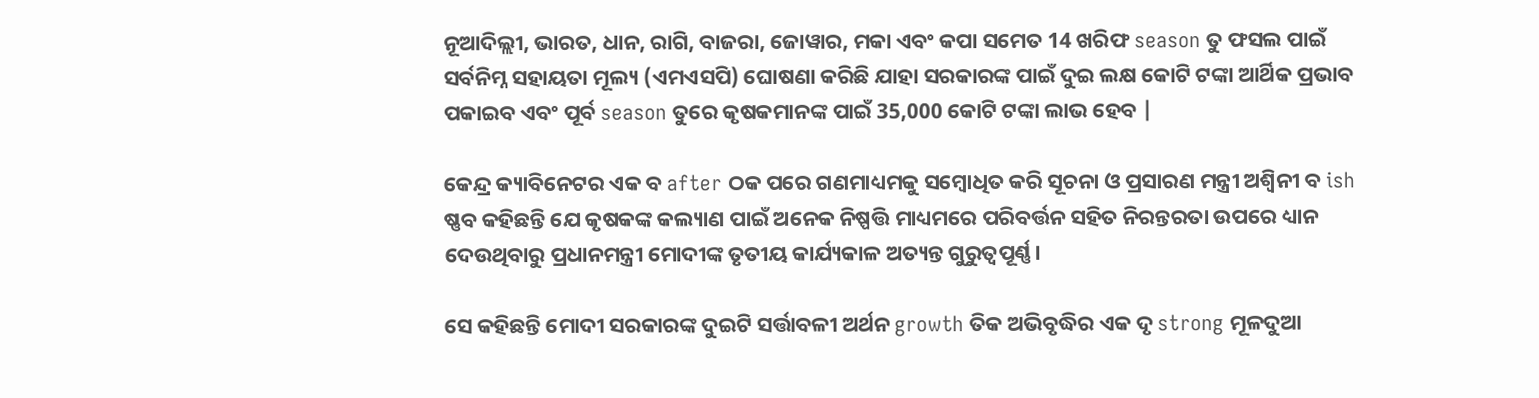ନୂଆଦିଲ୍ଲୀ, ଭାରତ, ଧାନ, ରାଗି, ବାଜରା, ଜୋୱାର, ମକା ଏବଂ କପା ସମେତ 14 ଖରିଫ season ତୁ ଫସଲ ପାଇଁ ସର୍ବନିମ୍ନ ସହାୟତା ମୂଲ୍ୟ (ଏମଏସପି) ଘୋଷଣା କରିଛି ଯାହା ସରକାରଙ୍କ ପାଇଁ ଦୁଇ ଲକ୍ଷ କୋଟି ଟଙ୍କା ଆର୍ଥିକ ପ୍ରଭାବ ପକାଇବ ଏବଂ ପୂର୍ବ season ତୁରେ କୃଷକମାନଙ୍କ ପାଇଁ 35,000 କୋଟି ଟଙ୍କା ଲାଭ ହେବ |

କେନ୍ଦ୍ର କ୍ୟାବିନେଟର ଏକ ବ after ଠକ ପରେ ଗଣମାଧ୍ୟମକୁ ସମ୍ବୋଧିତ କରି ସୂଚନା ଓ ପ୍ରସାରଣ ମନ୍ତ୍ରୀ ଅଶ୍ୱିନୀ ବ ish ଷ୍ଣବ କହିଛନ୍ତି ଯେ କୃଷକଙ୍କ କଲ୍ୟାଣ ପାଇଁ ଅନେକ ନିଷ୍ପତ୍ତି ମାଧ୍ୟମରେ ପରିବର୍ତ୍ତନ ସହିତ ନିରନ୍ତରତା ଉପରେ ଧ୍ୟାନ ଦେଉଥିବାରୁ ପ୍ରଧାନମନ୍ତ୍ରୀ ମୋଦୀଙ୍କ ତୃତୀୟ କାର୍ଯ୍ୟକାଳ ଅତ୍ୟନ୍ତ ଗୁରୁତ୍ୱପୂର୍ଣ୍ଣ।

ସେ କହିଛନ୍ତି ମୋଦୀ ସରକାରଙ୍କ ଦୁଇଟି ସର୍ତ୍ତାବଳୀ ଅର୍ଥନ growth ତିକ ଅଭିବୃଦ୍ଧିର ଏକ ଦୃ strong ମୂଳଦୁଆ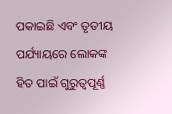ପକାଇଛି ଏବଂ ତୃତୀୟ ପର୍ଯ୍ୟାୟରେ ଲୋକଙ୍କ ହିତ ପାଇଁ ଗୁରୁତ୍ୱପୂର୍ଣ୍ଣ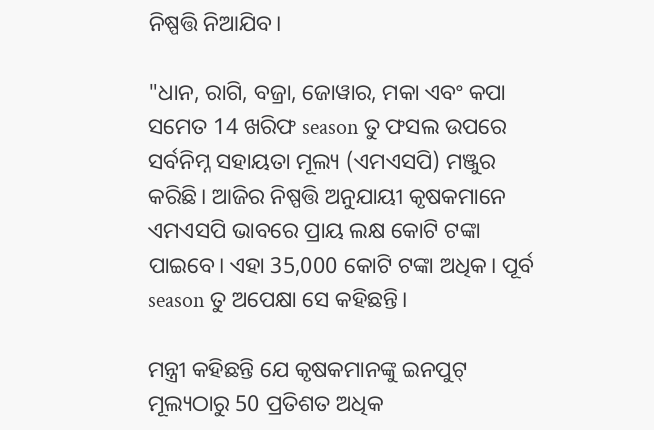ନିଷ୍ପତ୍ତି ନିଆଯିବ।

"ଧାନ, ରାଗି, ବଜ୍ରା, ଜୋୱାର, ମକା ଏବଂ କପା ସମେତ 14 ଖରିଫ season ତୁ ଫସଲ ଉପରେ ସର୍ବନିମ୍ନ ସହାୟତା ମୂଲ୍ୟ (ଏମଏସପି) ମଞ୍ଜୁର କରିଛି। ଆଜିର ନିଷ୍ପତ୍ତି ଅନୁଯାୟୀ କୃଷକମାନେ ଏମଏସପି ଭାବରେ ପ୍ରାୟ ଲକ୍ଷ କୋଟି ଟଙ୍କା ପାଇବେ। ଏହା 35,000 କୋଟି ଟଙ୍କା ଅଧିକ। ପୂର୍ବ season ତୁ ଅପେକ୍ଷା ସେ କହିଛନ୍ତି।

ମନ୍ତ୍ରୀ କହିଛନ୍ତି ଯେ କୃଷକମାନଙ୍କୁ ଇନପୁଟ୍ ମୂଲ୍ୟଠାରୁ 50 ପ୍ରତିଶତ ଅଧିକ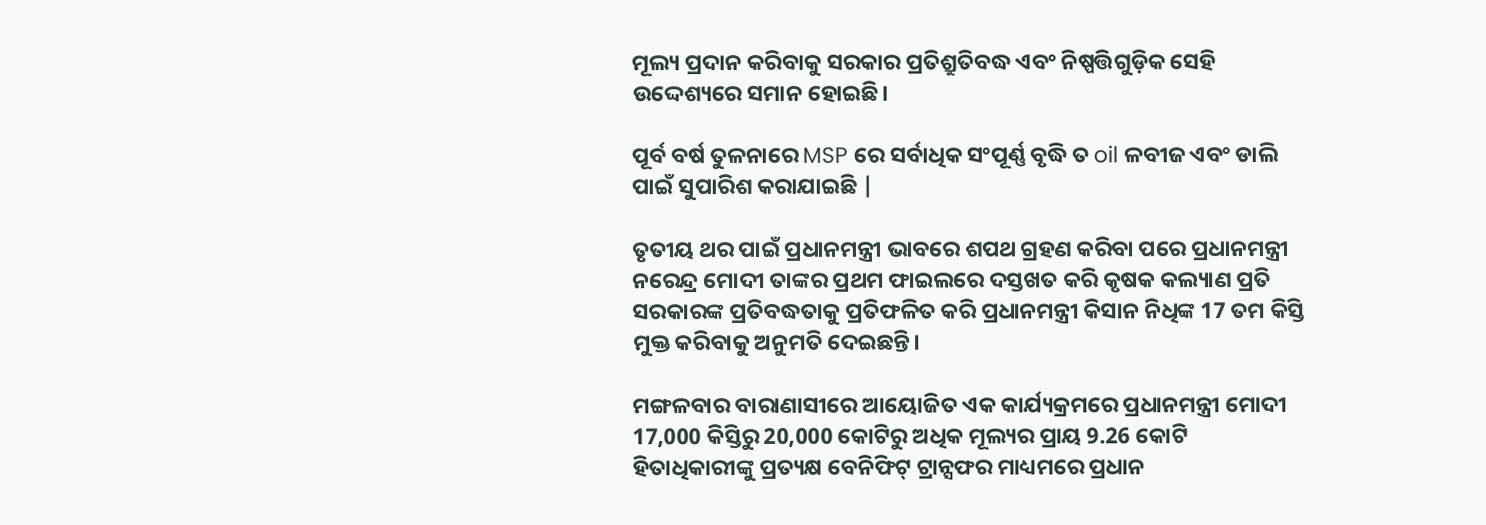ମୂଲ୍ୟ ପ୍ରଦାନ କରିବାକୁ ସରକାର ପ୍ରତିଶ୍ରୁତିବଦ୍ଧ ଏବଂ ନିଷ୍ପତ୍ତିଗୁଡ଼ିକ ସେହି ଉଦ୍ଦେଶ୍ୟରେ ସମାନ ହୋଇଛି।

ପୂର୍ବ ବର୍ଷ ତୁଳନାରେ MSP ରେ ସର୍ବାଧିକ ସଂପୂର୍ଣ୍ଣ ବୃଦ୍ଧି ତ oil ଳବୀଜ ଏବଂ ଡାଲି ପାଇଁ ସୁପାରିଶ କରାଯାଇଛି |

ତୃତୀୟ ଥର ପାଇଁ ପ୍ରଧାନମନ୍ତ୍ରୀ ଭାବରେ ଶପଥ ଗ୍ରହଣ କରିବା ପରେ ପ୍ରଧାନମନ୍ତ୍ରୀ ନରେନ୍ଦ୍ର ମୋଦୀ ତାଙ୍କର ପ୍ରଥମ ଫାଇଲରେ ଦସ୍ତଖତ କରି କୃଷକ କଲ୍ୟାଣ ପ୍ରତି ସରକାରଙ୍କ ପ୍ରତିବଦ୍ଧତାକୁ ପ୍ରତିଫଳିତ କରି ପ୍ରଧାନମନ୍ତ୍ରୀ କିସାନ ନିଧିଙ୍କ 17 ତମ କିସ୍ତି ମୁକ୍ତ କରିବାକୁ ଅନୁମତି ଦେଇଛନ୍ତି।

ମଙ୍ଗଳବାର ବାରାଣାସୀରେ ଆୟୋଜିତ ଏକ କାର୍ଯ୍ୟକ୍ରମରେ ପ୍ରଧାନମନ୍ତ୍ରୀ ମୋଦୀ 17,000 କିସ୍ତିରୁ 20,000 କୋଟିରୁ ଅଧିକ ମୂଲ୍ୟର ପ୍ରାୟ 9.26 କୋଟି ହିତାଧିକାରୀଙ୍କୁ ପ୍ରତ୍ୟକ୍ଷ ବେନିଫିଟ୍ ଟ୍ରାନ୍ସଫର ମାଧ୍ୟମରେ ପ୍ରଧାନ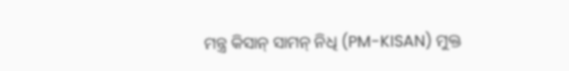ମନ୍ତ୍ର କିସାନ୍ ସାମନ୍ ନିଧି (PM-KISAN) ମୁକ୍ତ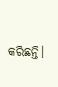କରିଛନ୍ତି।